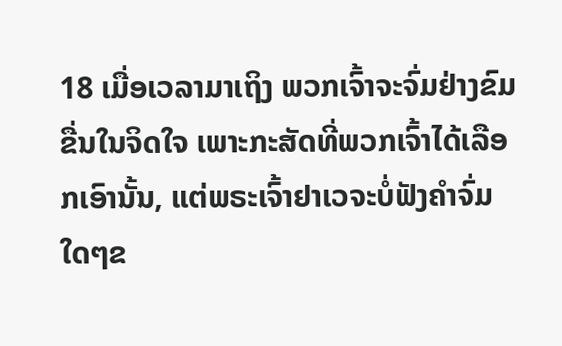18 ເມື່ອເວລາມາເຖິງ ພວກເຈົ້າຈະຈົ່ມຢ່າງຂົມຂື່ນໃນຈິດໃຈ ເພາະກະສັດທີ່ພວກເຈົ້າໄດ້ເລືອກເອົານັ້ນ, ແຕ່ພຣະເຈົ້າຢາເວຈະບໍ່ຟັງຄຳຈົ່ມໃດໆຂ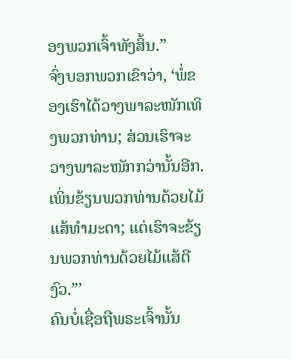ອງພວກເຈົ້າທັງສິ້ນ.”
ຈົ່ງບອກພວກເຂົາວ່າ, ‘ພໍ່ຂອງເຮົາໄດ້ວາງພາລະໜັກເທິງພວກທ່ານ; ສ່ວນເຮົາຈະວາງພາລະໜັກກວ່ານັ້ນອີກ. ເພິ່ນຂ້ຽນພວກທ່ານດ້ວຍໄມ້ແສ້ທຳມະດາ; ແຕ່ເຮົາຈະຂ້ຽນພວກທ່ານດ້ວຍໄມ້ແສ້ຕີງົວ.”’
ຄົນບໍ່ເຊື່ອຖືພຣະເຈົ້ານັ້ນ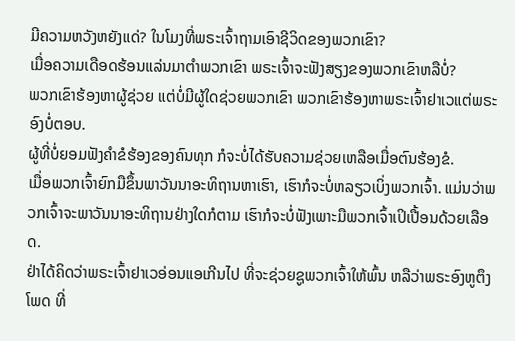ມີຄວາມຫວັງຫຍັງແດ່? ໃນໂມງທີ່ພຣະເຈົ້າຖາມເອົາຊີວິດຂອງພວກເຂົາ?
ເມື່ອຄວາມເດືອດຮ້ອນແລ່ນມາຕຳພວກເຂົາ ພຣະເຈົ້າຈະຟັງສຽງຂອງພວກເຂົາຫລືບໍ່?
ພວກເຂົາຮ້ອງຫາຜູ້ຊ່ວຍ ແຕ່ບໍ່ມີຜູ້ໃດຊ່ວຍພວກເຂົາ ພວກເຂົາຮ້ອງຫາພຣະເຈົ້າຢາເວແຕ່ພຣະອົງບໍ່ຕອບ.
ຜູ້ທີ່ບໍ່ຍອມຟັງຄຳຂໍຮ້ອງຂອງຄົນທຸກ ກໍຈະບໍ່ໄດ້ຮັບຄວາມຊ່ວຍເຫລືອເມື່ອຕົນຮ້ອງຂໍ.
ເມື່ອພວກເຈົ້າຍົກມືຂຶ້ນພາວັນນາອະທິຖານຫາເຮົາ, ເຮົາກໍຈະບໍ່ຫລຽວເບິ່ງພວກເຈົ້າ. ແມ່ນວ່າພວກເຈົ້າຈະພາວັນນາອະທິຖານຢ່າງໃດກໍຕາມ ເຮົາກໍຈະບໍ່ຟັງເພາະມືພວກເຈົ້າເປິເປື້ອນດ້ວຍເລືອດ.
ຢ່າໄດ້ຄິດວ່າພຣະເຈົ້າຢາເວອ່ອນແອເກີນໄປ ທີ່ຈະຊ່ວຍຊູພວກເຈົ້າໃຫ້ພົ້ນ ຫລືວ່າພຣະອົງຫູຕຶງໂພດ ທີ່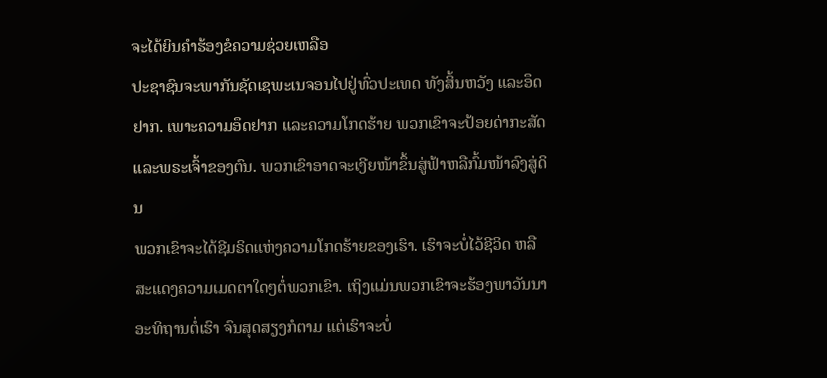ຈະໄດ້ຍິນຄຳຮ້ອງຂໍຄວາມຊ່ວຍເຫລືອ
ປະຊາຊົນຈະພາກັນຊັດເຊພະເນຈອນໄປຢູ່ທົ່ວປະເທດ ທັງສິ້ນຫວັງ ແລະອຶດຢາກ. ເພາະຄວາມອຶດຢາກ ແລະຄວາມໂກດຮ້າຍ ພວກເຂົາຈະປ້ອຍດ່າກະສັດແລະພຣະເຈົ້າຂອງຕົນ. ພວກເຂົາອາດຈະເງີຍໜ້າຂຶ້ນສູ່ຟ້າຫລືກົ້ມໜ້າລົງສູ່ດິນ
ພວກເຂົາຈະໄດ້ຊີມຣິດແຫ່ງຄວາມໂກດຮ້າຍຂອງເຮົາ. ເຮົາຈະບໍ່ໄວ້ຊີວິດ ຫລືສະແດງຄວາມເມດຕາໃດໆຕໍ່ພວກເຂົາ. ເຖິງແມ່ນພວກເຂົາຈະຮ້ອງພາວັນນາອະທິຖານຕໍ່ເຮົາ ຈົນສຸດສຽງກໍຕາມ ແຕ່ເຮົາຈະບໍ່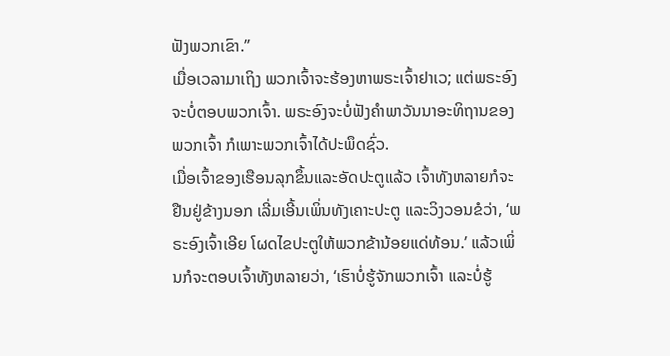ຟັງພວກເຂົາ.”
ເມື່ອເວລາມາເຖິງ ພວກເຈົ້າຈະຮ້ອງຫາພຣະເຈົ້າຢາເວ; ແຕ່ພຣະອົງຈະບໍ່ຕອບພວກເຈົ້າ. ພຣະອົງຈະບໍ່ຟັງຄຳພາວັນນາອະທິຖານຂອງພວກເຈົ້າ ກໍເພາະພວກເຈົ້າໄດ້ປະພຶດຊົ່ວ.
ເມື່ອເຈົ້າຂອງເຮືອນລຸກຂຶ້ນແລະອັດປະຕູແລ້ວ ເຈົ້າທັງຫລາຍກໍຈະຢືນຢູ່ຂ້າງນອກ ເລີ່ມເອີ້ນເພິ່ນທັງເຄາະປະຕູ ແລະວິງວອນຂໍວ່າ, ‘ພຣະອົງເຈົ້າເອີຍ ໂຜດໄຂປະຕູໃຫ້ພວກຂ້ານ້ອຍແດ່ທ້ອນ.’ ແລ້ວເພິ່ນກໍຈະຕອບເຈົ້າທັງຫລາຍວ່າ, ‘ເຮົາບໍ່ຮູ້ຈັກພວກເຈົ້າ ແລະບໍ່ຮູ້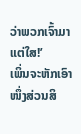ວ່າພວກເຈົ້າມາແຕ່ໃສ!’
ເພິ່ນຈະຫັກເອົາໜຶ່ງສ່ວນສິ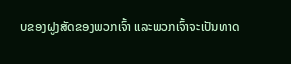ບຂອງຝູງສັດຂອງພວກເຈົ້າ ແລະພວກເຈົ້າຈະເປັນທາດ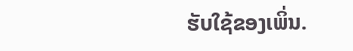ຮັບໃຊ້ຂອງເພິ່ນ.